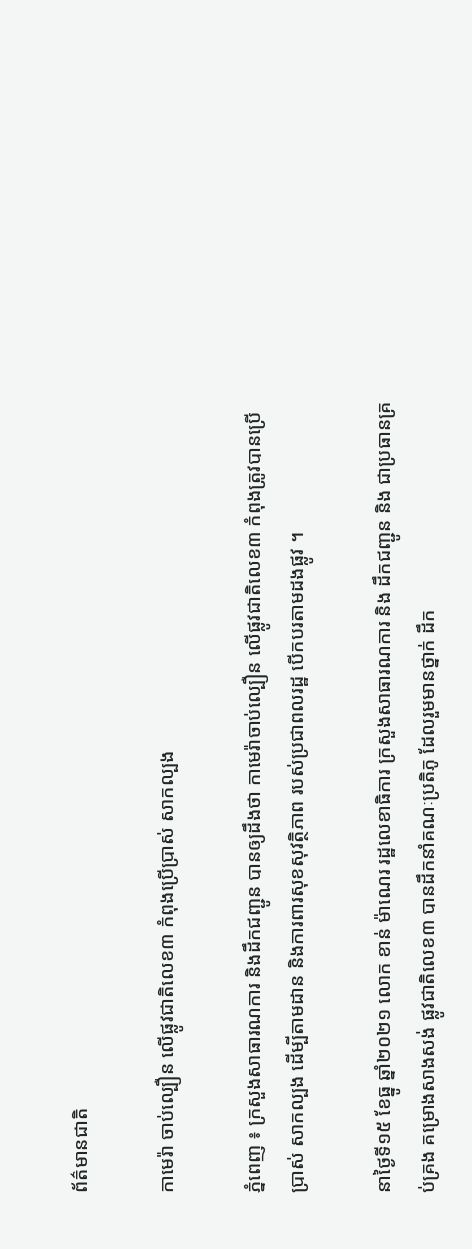ព័ត៌មានជាតិ

កាមេរ៉ា ចាប់ល្បឿន លើផ្លូវជាតិលេខ៣ កំពុងប្រើប្រាស់ សាកល្បង

ភ្នំពេញ ៖ ក្រសួងសាធារណការ និងដឹកជញ្ជូន បានឲ្យដឹងថា កាមេរ៉ាចាប់ល្បឿន លើផ្លូវជាតិលេខ៣ កំពុងត្រូវបានប្រើប្រាស់ សាកល្បង ដើម្បីតាមដាន និងការពារសុខសុវត្ថិភាព របស់ប្រជាពលរដ្ឋ បើកបរតាមដងផ្លូវ ។

នាថ្ងៃទី១៥ ខែធ្នូ ឆ្នាំ២០២១ លោក ខាន់ ម៉ាណេរ រដ្ឋលេខាធិការ ក្រសួងសាធារណការ និង ដឹកជញ្ជូន និង ជាប្រធានគ្រប់គ្រង គម្រោងសាងសង់ ផ្លូវជាតិលេខ៣ បានដឹកនាំគណៈប្រតិភូ ដែលរួមមានថ្នាក់ ដឹក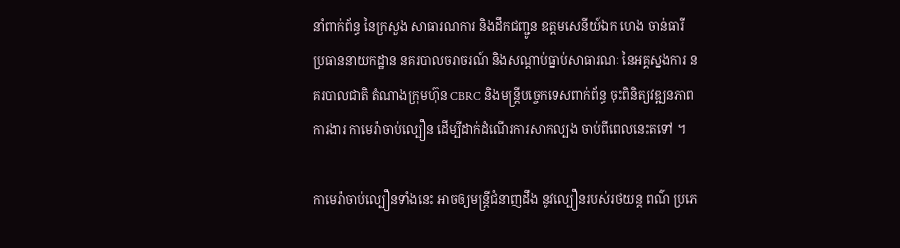នាំពាក់ព័ន្ធ នៃក្រសួង សាធារណការ និងដឹកជញ្ជូន ឧត្តមសេនីយ៍ឯក ហេង ចាន់ធារី ប្រធាននាយកដ្ឋាន នគរបាលចរាចរណ៍ និងសណ្ដាប់ធ្នាប់សាធារណៈ នៃអគ្គស្នងការ នគរបាលជាតិ តំណាងក្រុមហ៊ុន CBRC និងមន្រ្តីបច្ចេកទេសពាក់ព័ន្ធ ចុះពិនិត្យវឌ្ឍនភាពការងារ កាមេរ៉ាចាប់ល្បឿន ដើម្បីដាក់ដំណើរការសាកល្បង ចាប់ពីពេលនេះតទៅ ។

កាមេរ៉ាចាប់ល្បឿនទាំងនេះ អាចឲ្យមន្រ្តីជំនាញដឹង នូវល្បឿនរបស់រថយន្ត ពណ៌ ប្រភេ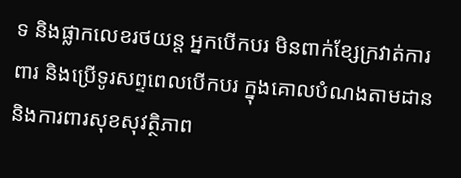ទ និងផ្លាកលេខរថយន្ត អ្នកបើកបរ មិនពាក់ខ្សែក្រវាត់ការពារ និងប្រើទូរសព្ទពេលបើកបរ ក្នុងគោលបំណងតាមដាន និងការពារសុខសុវត្ថិភាព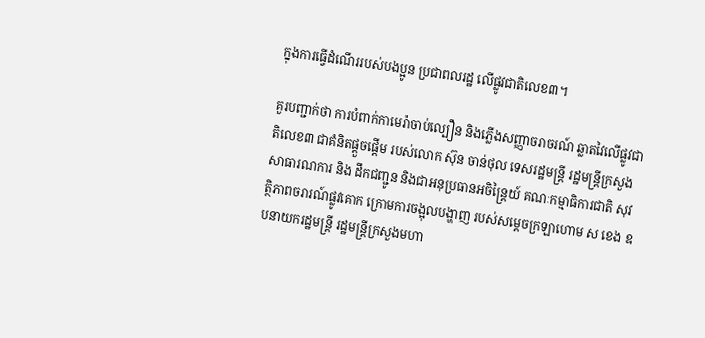ក្នុងការធ្វើដំណើររបស់បងប្អូន ប្រជាពលរដ្ឋ លើផ្លូវជាតិលេខ៣។

គួរបញ្ជាក់ថា ការបំពាក់កាមេរ៉ាចាប់ល្បឿន និងភ្លើងសញ្ញាចរាចរណ៍ ឆ្លាតវៃលើផ្លូវជាតិលេខ៣ ជាគំនិតផ្តួចផ្តើម របស់លោក ស៊ុន ចាន់ថុល ទេសរដ្ឋមន្រ្តី រដ្ឋមន្រ្តីក្រសួងសាធារណការ និង ដឹកជញ្ជូន និងជាអនុប្រធានអចិន្ត្រៃយ៍ គណៈកម្មាធិការជាតិ សុវត្ថិភាពចរារណ៍ផ្លូវគោក ក្រោមការចង្អុលបង្ហាញ របស់សម្តេចក្រឡាហោម ស ខេង ឧបនាយករដ្ឋមន្រ្តី រដ្ឋមន្រ្តីក្រសួងមហា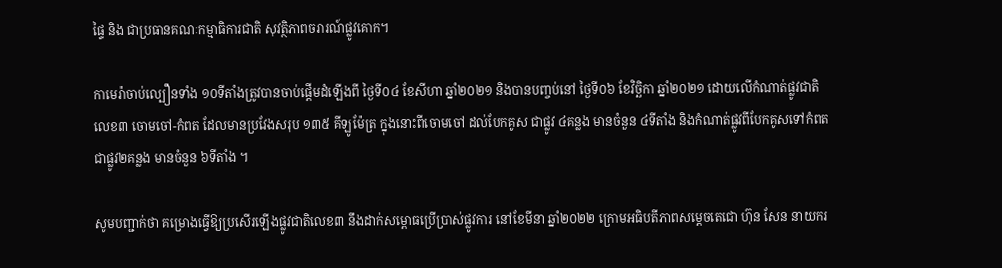ផ្ទៃ និង ជាប្រធានគណៈកម្មាធិការជាតិ សុវត្ថិភាពចរារណ៍ផ្លូវគោក។

កាមេរ៉ាចាប់ល្បឿនទាំង ១០ទីតាំងត្រូវបានចាប់ផ្តើមដំឡើងពី ថ្ងៃទី០៤ ខែសីហា ឆ្នាំ២០២១ និងបានបញ្ចប់នៅ ថ្ងៃទី០៦ ខែវិច្ឆិកា ឆ្នាំ២០២១ ដោយលើកំណាត់ផ្លូវជាតិលេខ៣ ចោមចៅ-កំពត ដែលមានប្រវែងសរុប ១៣៥ គីឡូម៉ែត្រ ក្នុងនោះពីចោមចៅ ដល់បែកគូស ជាផ្លូវ ៤គន្លង មានចំនួន ៤ទីតាំង និងកំណាត់ផ្លូវពីបែកគូសទៅកំពត ជាផ្លូវ២គន្លង មានចំនួន ៦ទីតាំង ។

សូមបញ្ជាក់ថា គម្រោងធ្វើឱ្យប្រសើរឡើងផ្លូវជាតិលេខ៣ នឹងដាក់សម្ពោធប្រើប្រាស់ផ្លូវការ នៅខែមីនា ឆ្នាំ២០២២ ក្រោមអធិបតីភាពសម្តេចតេជោ ហ៊ុន សែន នាយករ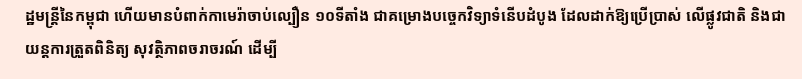ដ្ឋមន្រ្តីនៃកម្ពុជា ហើយមានបំពាក់កាមេរ៉ាចាប់ល្បឿន ១០ទីតាំង ជាគម្រោងបច្ចេកវិទ្យាទំនើបដំបូង ដែលដាក់ឱ្យប្រើប្រាស់ លើផ្លូវជាតិ និងជាយន្តការត្រួតពិនិត្យ សុវត្ថិភាពចរាចរណ៍ ដើម្បី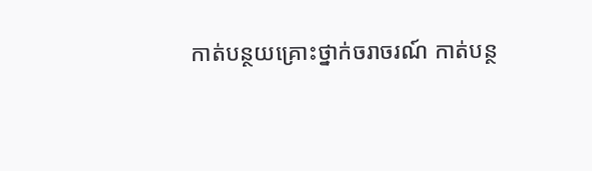កាត់បន្ថយគ្រោះថ្នាក់ចរាចរណ៍ កាត់បន្ថ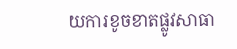យការខូចខាតផ្លូវសាធា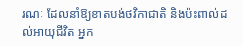រណៈ ដែលនាំឱ្យខាតបង់ថវិកាជាតិ និងប៉ះពាល់ដល់អាយុជីវិត អ្នក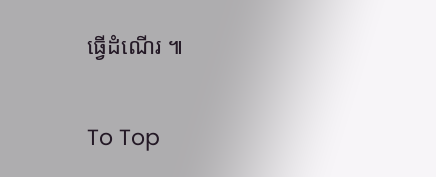ធ្វើដំណើរ ៕

To Top